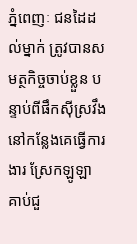ភ្នំពេញៈ ជនដៃដល់ម្នាក់ ត្រូវបានសមត្ថកិច្ចចាប់ខ្លួន បន្ទាប់ពីផឹកស៊ីស្រវឹង នៅកន្លែងគេធ្វើការងារ ស្រែកឡូឡា គាប់ជួ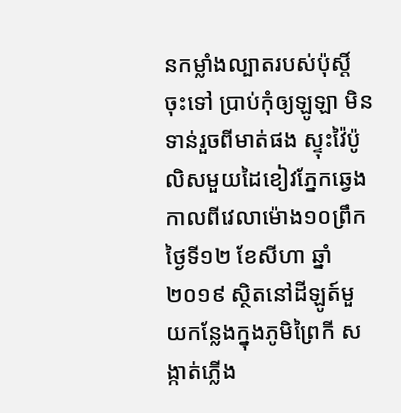នកម្លាំងល្បាតរបស់ប៉ុស្តិ៍ ចុះទៅ ប្រាប់កុំឲ្យឡូឡា មិនទាន់រួចពីមាត់ផង ស្ទុះវ៉ៃប៉ូលិសមួយដៃខៀវភ្នែកឆ្វេង កាលពីវេលាម៉ោង១០ព្រឹកថ្ងៃទី១២ ខែសីហា ឆ្នាំ២០១៩ ស្ថិតនៅដីឡូត៍មួយកន្លែងក្នុងភូមិព្រៃកី សង្កាត់ភ្លើង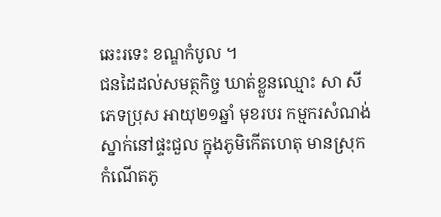ឆេះរទេះ ខណ្ឌកំបូល ។
ជនដៃដល់សមត្ថកិច្ច ឃាត់ខ្លួនឈ្មោះ សា សី ភេទប្រុស អាយុ២១ឆ្នាំ មុខរបរ កម្មករសំណង់ ស្នាក់នៅផ្ទះជួល ក្នុងភូមិកើតហេតុ មានស្រុកកំណើតភូ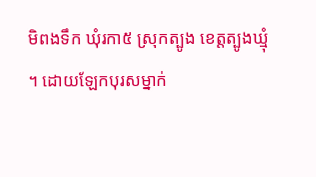មិពងទឹក ឃុំរកា៥ ស្រុកត្បូង ខេត្តត្បូងឃ្មុំ ។ ដោយឡែកបុរសម្នាក់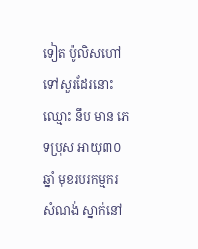ទៀត ប៉ូលិសហៅទៅសួរដែរនោះ ឈ្មោះ នឹប មាន ភេទប្រុស អាយុ៣០ឆ្នាំ មុខរបរកម្មករសំណង់ ស្នាក់នៅ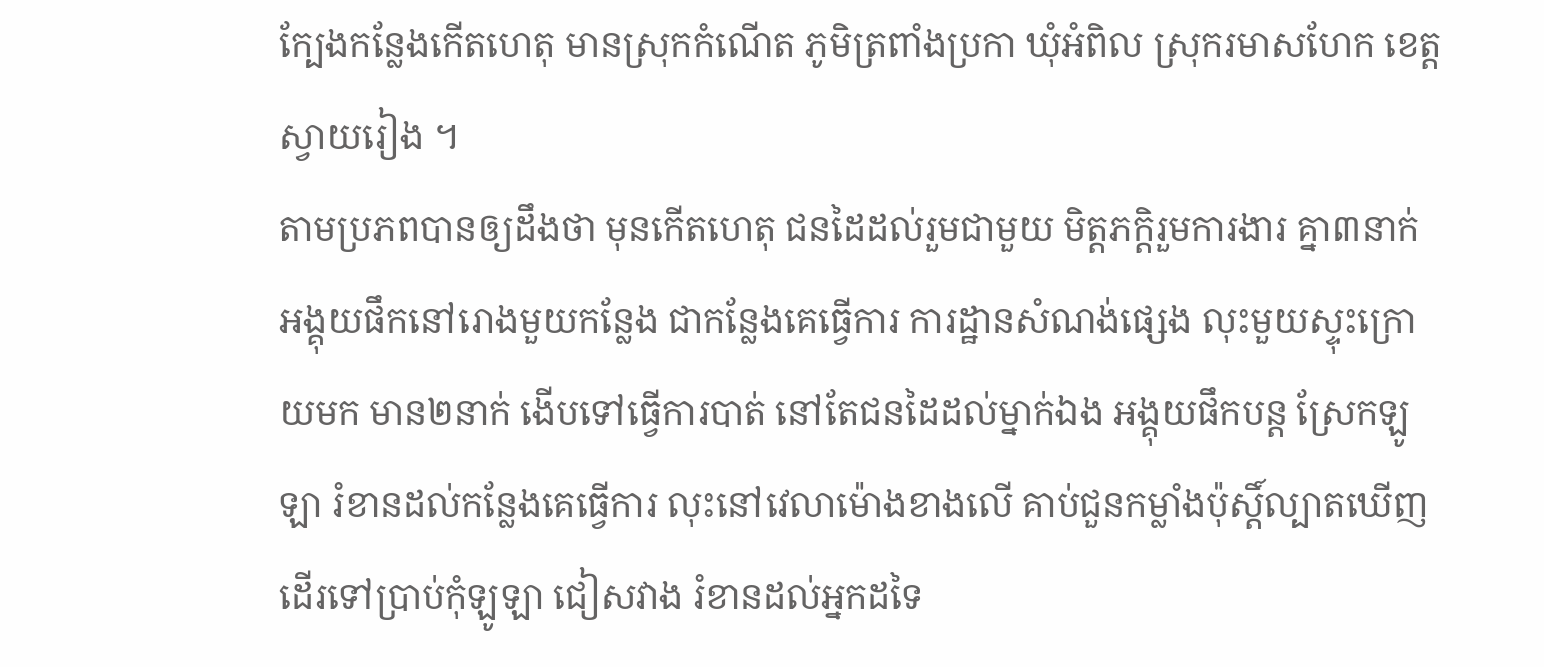ក្បែងកន្លែងកើតហេតុ មានស្រុកកំណើត ភូមិត្រពាំងប្រកា ឃុំអំពិល ស្រុករមាសហែក ខេត្តស្វាយរៀង ។
តាមប្រភពបានឲ្យដឹងថា មុនកើតហេតុ ជនដៃដល់រួមជាមួយ មិត្តភក្តិរួមការងារ គ្នា៣នាក់ អង្គុយផឹកនៅរោងមួយកន្លែង ជាកន្លែងគេធ្វើការ ការដ្ឋានសំណង់ផ្សេង លុះមួយស្ទុះក្រោយមក មាន២នាក់ ងើបទៅធ្វើការបាត់ នៅតែជនដៃដល់ម្នាក់ឯង អង្គុយផឹកបន្ត ស្រែកឡូឡា រំខានដល់កន្លែងគេធ្វើការ លុះនៅវេលាម៉ោងខាងលើ គាប់ជួនកម្លាំងប៉ុស្តិ៍ល្បាតឃើញ ដើរទៅប្រាប់កុំឡូឡា ជៀសវាង រំខានដល់អ្នកដទៃ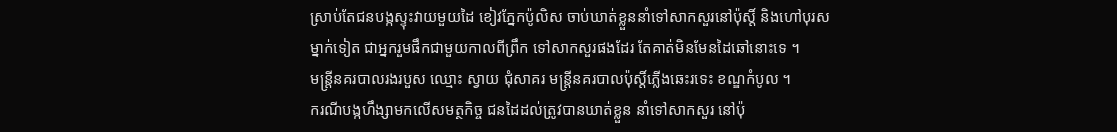ស្រាប់តែជនបង្កស្ទុះវាយមួយដៃ ខៀវភ្នែកប៉ូលិស ចាប់ឃាត់ខ្លួននាំទៅសាកសួរនៅប៉ុស្តិ៍ និងហៅបុរសម្នាក់ទៀត ជាអ្នករួមផឹកជាមួយកាលពីព្រឹក ទៅសាកសួរផងដែរ តែគាត់មិនមែនដៃឆៅនោះទេ ។
មន្ត្រីនគរបាលរងរបួស ឈ្មោះ ស្វាយ ជុំសាគរ មន្ត្រីនគរបាលប៉ុស្តិ៍ភ្លើងឆេះរទេះ ខណ្ឌកំបូល ។
ករណីបង្កហឹង្សាមកលើសមត្ថកិច្ច ជនដៃដល់ត្រូវបានឃាត់ខ្លួន នាំទៅសាកសួរ នៅប៉ុ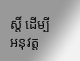ស្តិ៍ ដើម្បីអនុវត្ត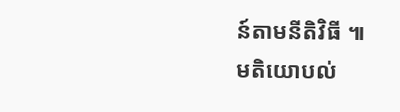ន៍តាមនីតិវិធី ៕
មតិយោបល់